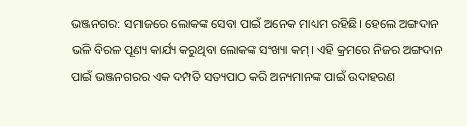ଭଞ୍ଜନଗର: ସମାଜରେ ଲୋକଙ୍କ ସେବା ପାଇଁ ଅନେକ ମାଧ୍ୟମ ରହିଛି। ହେଲେ ଅଙ୍ଗଦାନ ଭଳି ବିରଳ ପୂଣ୍ୟ କାର୍ଯ୍ୟ କରୁଥିବା ଲୋକଙ୍କ ସଂଖ୍ୟା କମ୍। ଏହି କ୍ରମରେ ନିଜର ଅଙ୍ଗଦାନ ପାଇଁ ଭଞ୍ଜନଗରର ଏକ ଦମ୍ପତି ସତ୍ୟପାଠ କରି ଅନ୍ୟମାନଙ୍କ ପାଇଁ ଉଦାହରଣ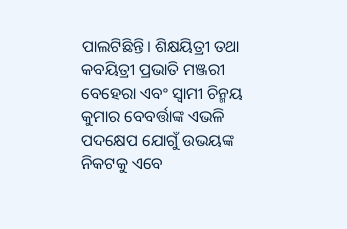ପାଲଟିଛିନ୍ତି। ଶିକ୍ଷୟିତ୍ରୀ ତଥା କବୟିତ୍ରୀ ପ୍ରଭାତି ମଞ୍ଜରୀ ବେହେରା ଏବଂ ସ୍ବାମୀ ଚିନ୍ମୟ କୁମାର ବେବର୍ତ୍ତାଙ୍କ ଏଭଳି ପଦକ୍ଷେପ ଯୋଗୁଁ ଉଭୟଙ୍କ ନିକଟକୁ ଏବେ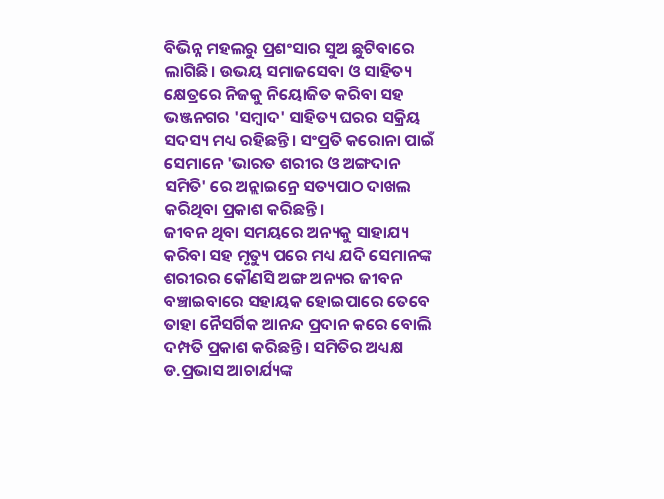ବିଭିନ୍ନ ମହଲରୁ ପ୍ରଶଂସାର ସୁଅ ଛୁଟିବାରେ ଲାଗିଛି। ଉଭୟ ସମାଜସେବା ଓ ସାହିତ୍ୟ କ୍ଷେତ୍ରରେ ନିଜକୁ ନିୟୋଜିତ କରିବା ସହ ଭଞ୍ଜନଗର 'ସମ୍ବାଦ' ସାହିତ୍ୟ ଘରର ସକ୍ରିୟ ସଦସ୍ୟ ମଧ୍ୟ ରହିଛନ୍ତି। ସଂପ୍ରତି କରୋନା ପାଇଁ ସେମାନେ 'ଭାରତ ଶରୀର ଓ ଅଙ୍ଗଦାନ ସମିତି' ରେ ଅନ୍ଲାଇନ୍ରେ ସତ୍ୟପାଠ ଦାଖଲ କରିଥିବା ପ୍ରକାଶ କରିଛନ୍ତି।
ଜୀବନ ଥିବା ସମୟରେ ଅନ୍ୟକୁ ସାହାଯ୍ୟ କରିବା ସହ ମୃତ୍ୟୁ ପରେ ମଧ୍ୟ ଯଦି ସେମାନଙ୍କ ଶରୀରର କୌଣସି ଅଙ୍ଗ ଅନ୍ୟର ଜୀବନ ବଞ୍ଚାଇବାରେ ସହାୟକ ହୋଇପାରେ ତେବେ ତାହା ନୈସର୍ଗିକ ଆନନ୍ଦ ପ୍ରଦାନ କରେ ବୋଲି ଦମ୍ପତି ପ୍ରକାଶ କରିଛନ୍ତି। ସମିତିର ଅଧ୍ୟକ୍ଷ ଡ.ପ୍ରଭାସ ଆଚାର୍ଯ୍ୟଙ୍କ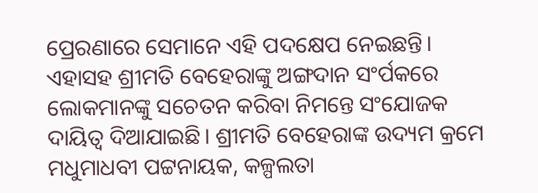ପ୍ରେରଣାରେ ସେମାନେ ଏହି ପଦକ୍ଷେପ ନେଇଛନ୍ତି। ଏହାସହ ଶ୍ରୀମତି ବେହେରାଙ୍କୁ ଅଙ୍ଗଦାନ ସଂର୍ପକରେ ଲୋକମାନଙ୍କୁ ସଚେତନ କରିବା ନିମନ୍ତେ ସଂଯୋଜକ ଦାୟିତ୍ବ ଦିଆଯାଇଛି। ଶ୍ରୀମତି ବେହେରାଙ୍କ ଉଦ୍ୟମ କ୍ରମେ ମଧୁମାଧବୀ ପଟ୍ଟନାୟକ, କଳ୍ପଲତା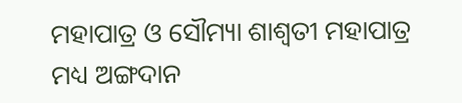ମହାପାତ୍ର ଓ ସୌମ୍ୟା ଶାଶ୍ବତୀ ମହାପାତ୍ର ମଧ୍ୟ ଅଙ୍ଗଦାନ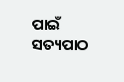ପାଇଁ ସତ୍ୟପାଠ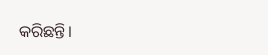କରିଛନ୍ତି।